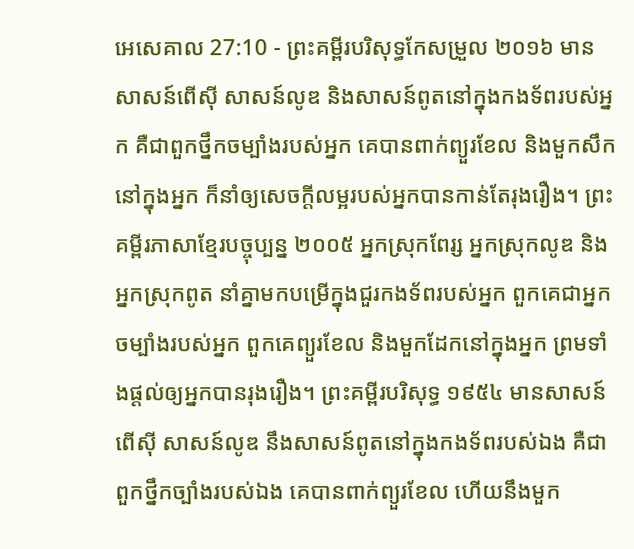អេសេគាល 27:10 - ព្រះគម្ពីរបរិសុទ្ធកែសម្រួល ២០១៦ មានសាសន៍ពើស៊ី សាសន៍លូឌ និងសាសន៍ពូតនៅក្នុងកងទ័ពរបស់អ្នក គឺជាពួកថ្នឹកចម្បាំងរបស់អ្នក គេបានពាក់ព្យួរខែល និងមួកសឹកនៅក្នុងអ្នក ក៏នាំឲ្យសេចក្ដីលម្អរបស់អ្នកបានកាន់តែរុងរឿង។ ព្រះគម្ពីរភាសាខ្មែរបច្ចុប្បន្ន ២០០៥ អ្នកស្រុកពែរ្ស អ្នកស្រុកលូឌ និងអ្នកស្រុកពូត នាំគ្នាមកបម្រើក្នុងជួរកងទ័ពរបស់អ្នក ពួកគេជាអ្នកចម្បាំងរបស់អ្នក ពួកគេព្យួរខែល និងមួកដែកនៅក្នុងអ្នក ព្រមទាំងផ្ដល់ឲ្យអ្នកបានរុងរឿង។ ព្រះគម្ពីរបរិសុទ្ធ ១៩៥៤ មានសាសន៍ពើស៊ី សាសន៍លូឌ នឹងសាសន៍ពូតនៅក្នុងកងទ័ពរបស់ឯង គឺជាពួកថ្នឹកច្បាំងរបស់ឯង គេបានពាក់ព្យួរខែល ហើយនឹងមួក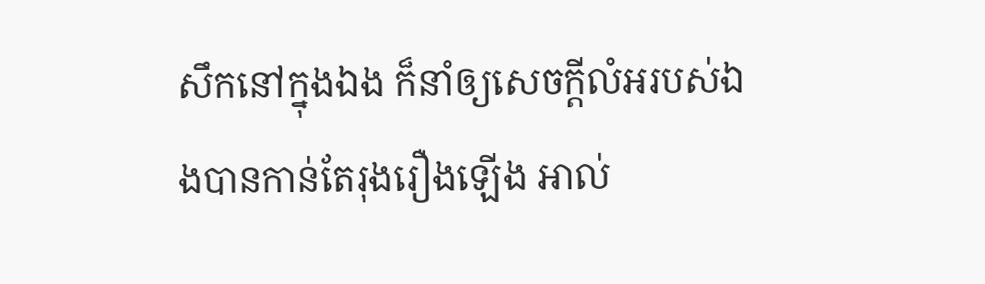សឹកនៅក្នុងឯង ក៏នាំឲ្យសេចក្ដីលំអរបស់ឯងបានកាន់តែរុងរឿងឡើង អាល់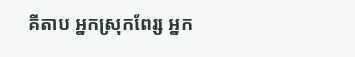គីតាប អ្នកស្រុកពែរ្ស អ្នក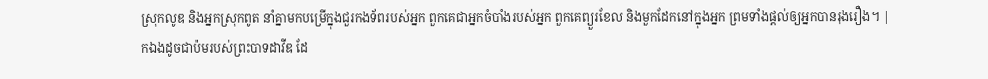ស្រុកលូឌ និងអ្នកស្រុកពូត នាំគ្នាមកបម្រើក្នុងជួរកងទ័ពរបស់អ្នក ពួកគេជាអ្នកចំបាំងរបស់អ្នក ពួកគេព្យួរខែល និងមួកដែកនៅក្នុងអ្នក ព្រមទាំងផ្ដល់ឲ្យអ្នកបានរុងរឿង។ |
កឯងដូចជាប៉មរបស់ព្រះបាទដាវីឌ ដែ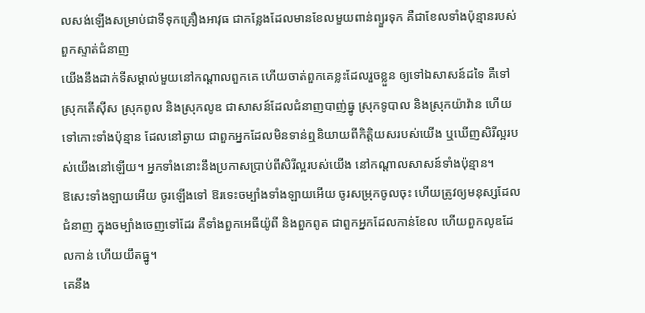លសង់ឡើងសម្រាប់ជាទីទុកគ្រឿងអាវុធ ជាកន្លែងដែលមានខែលមួយពាន់ព្យួរទុក គឺជាខែលទាំងប៉ុន្មានរបស់ពួកស្ទាត់ជំនាញ
យើងនឹងដាក់ទីសម្គាល់មួយនៅកណ្ដាលពួកគេ ហើយចាត់ពួកគេខ្លះដែលរួចខ្លួន ឲ្យទៅឯសាសន៍ដទៃ គឺទៅស្រុកតើស៊ីស ស្រុកពូល និងស្រុកលូឌ ជាសាសន៍ដែលជំនាញបាញ់ធ្នូ ស្រុកទូបាល និងស្រុកយ៉ាវ៉ាន ហើយទៅកោះទាំងប៉ុន្មាន ដែលនៅឆ្ងាយ ជាពួកអ្នកដែលមិនទាន់ឮនិយាយពីកិត្តិយសរបស់យើង ឬឃើញសិរីល្អរបស់យើងនៅឡើយ។ អ្នកទាំងនោះនឹងប្រកាសប្រាប់ពីសិរីល្អរបស់យើង នៅកណ្ដាលសាសន៍ទាំងប៉ុន្មាន។
ឱសេះទាំងឡាយអើយ ចូរឡើងទៅ ឱរទេះចម្បាំងទាំងឡាយអើយ ចូរសម្រុកចូលចុះ ហើយត្រូវឲ្យមនុស្សដែលជំនាញ ក្នុងចម្បាំងចេញទៅដែរ គឺទាំងពួកអេធីយ៉ូពី និងពួកពូត ជាពួកអ្នកដែលកាន់ខែល ហើយពួកលូឌដែលកាន់ ហើយយឹតធ្នូ។
គេនឹង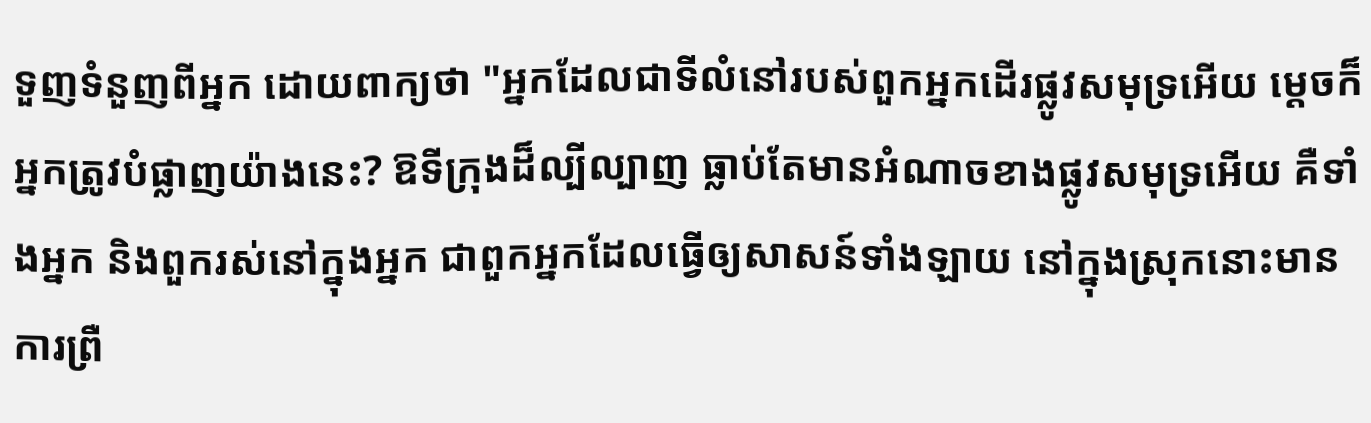ទួញទំនួញពីអ្នក ដោយពាក្យថា "អ្នកដែលជាទីលំនៅរបស់ពួកអ្នកដើរផ្លូវសមុទ្រអើយ ម្តេចក៏អ្នកត្រូវបំផ្លាញយ៉ាងនេះ? ឱទីក្រុងដ៏ល្បីល្បាញ ធ្លាប់តែមានអំណាចខាងផ្លូវសមុទ្រអើយ គឺទាំងអ្នក និងពួករស់នៅក្នុងអ្នក ជាពួកអ្នកដែលធ្វើឲ្យសាសន៍ទាំងឡាយ នៅក្នុងស្រុកនោះមានការព្រឺ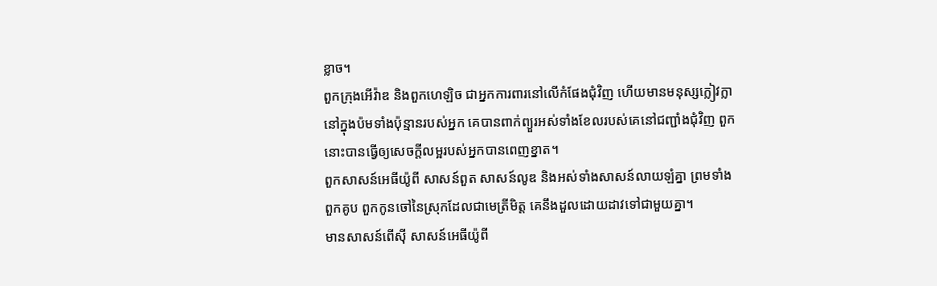ខ្លាច។
ពួកក្រុងអើវ៉ាឌ និងពួកហេឡិច ជាអ្នកការពារនៅលើកំផែងជុំវិញ ហើយមានមនុស្សក្លៀវក្លានៅក្នុងប៉មទាំងប៉ុន្មានរបស់អ្នក គេបានពាក់ព្យួរអស់ទាំងខែលរបស់គេនៅជញ្ជាំងជុំវិញ ពួកនោះបានធ្វើឲ្យសេចក្ដីលម្អរបស់អ្នកបានពេញខ្នាត។
ពួកសាសន៍អេធីយ៉ូពី សាសន៍ពួត សាសន៍លូឌ និងអស់ទាំងសាសន៍លាយឡំគ្នា ព្រមទាំងពួកគូប ពួកកូនចៅនៃស្រុកដែលជាមេត្រីមិត្ត គេនឹងដួលដោយដាវទៅជាមួយគ្នា។
មានសាសន៍ពើស៊ី សាសន៍អេធីយ៉ូពី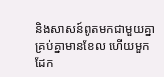និងសាសន៍ពូតមកជាមួយគ្នា គ្រប់គ្នាមានខែល ហើយមួកដែក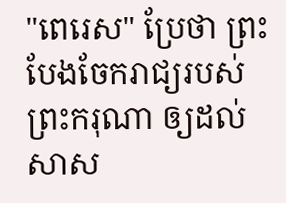"ពេរេស" ប្រែថា ព្រះបែងចែករាជ្យរបស់ព្រះករុណា ឲ្យដល់សាស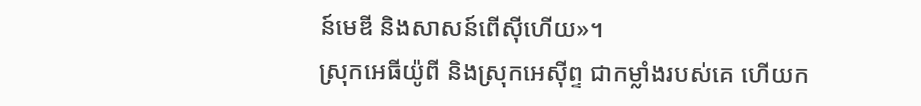ន៍មេឌី និងសាសន៍ពើស៊ីហើយ»។
ស្រុកអេធីយ៉ូពី និងស្រុកអេស៊ីព្ទ ជាកម្លាំងរបស់គេ ហើយក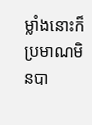ម្លាំងនោះក៏ប្រមាណមិនបា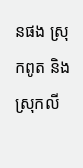នផង ស្រុកពូត និងស្រុកលី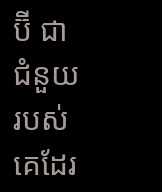ប៊ី ជាជំនួយរបស់គេដែរ